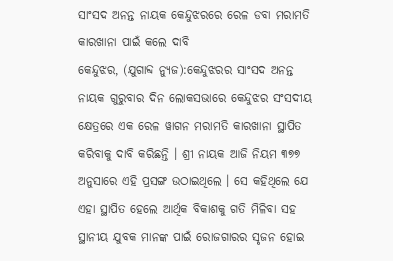ସାଂସଦ ଅନନ୍ତ ନାୟକ କେନ୍ଦୁଝରରେ ରେଳ ଡବା ମରାମତି କାରଖାନା ପାଇଁ କଲେ ଦାବି
କେନ୍ଦୁଝର, (ଯୁଗାବ୍ଦ ନ୍ୟୁଜ):କେନ୍ଦୁଝରର ସାଂସଦ ଅନନ୍ତ ନାୟକ ଗୁରୁବାର ଦିନ ଲୋକସଭାରେ କେନ୍ଦୁଝର ସଂସଦୀୟ କ୍ଷେତ୍ରରେ ଏକ ରେଳ ୱାଗନ ମରାମତି କାରଖାନା ସ୍ଥାପିତ କରିବାକୁ ଦାବି କରିଛନ୍ତି । ଶ୍ରୀ ନାୟକ ଆଜି ନିୟମ ୩୭୭ ଅନୁସାରେ ଏହି ପ୍ରସଙ୍ଗ ଉଠାଇଥିଲେ । ସେ କହିଥିଲେ ଯେ ଏହା ସ୍ଥାପିତ ହେଲେ ଆର୍ଥିକ ବିକାଶକୁ ଗତି ମିଳିବା ସହ ସ୍ଥାନୀୟ ଯୁବକ ମାନଙ୍କ ପାଇଁ ରୋଜଗାରର ସୃଜନ ହୋଇ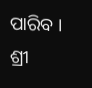ପାରିବ । ଶ୍ରୀ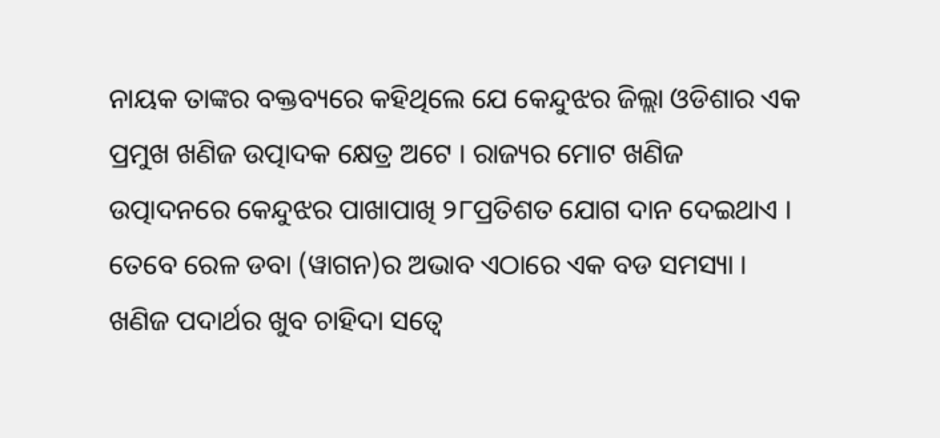ନାୟକ ତାଙ୍କର ବକ୍ତବ୍ୟରେ କହିଥିଲେ ଯେ କେନ୍ଦୁଝର ଜିଲ୍ଲା ଓଡିଶାର ଏକ ପ୍ରମୁଖ ଖଣିଜ ଉତ୍ପାଦକ କ୍ଷେତ୍ର ଅଟେ । ରାଜ୍ୟର ମୋଟ ଖଣିଜ ଉତ୍ପାଦନରେ କେନ୍ଦୁଝର ପାଖାପାଖି ୨୮ପ୍ରତିଶତ ଯୋଗ ଦାନ ଦେଇଥାଏ । ତେବେ ରେଳ ଡବା (ୱାଗନ)ର ଅଭାବ ଏଠାରେ ଏକ ବଡ ସମସ୍ୟା । ଖଣିଜ ପଦାର୍ଥର ଖୁବ ଚାହିଦା ସତ୍ୱେ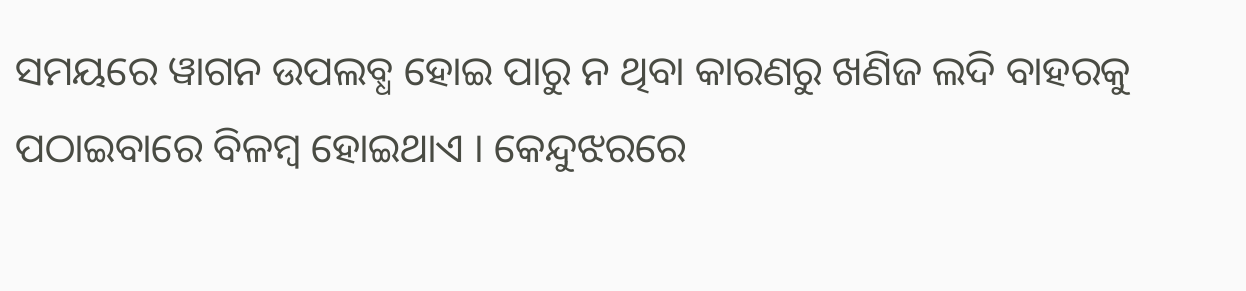ସମୟରେ ୱାଗନ ଉପଲବ୍ଧ ହୋଇ ପାରୁ ନ ଥିବା କାରଣରୁ ଖଣିଜ ଲଦି ବାହରକୁ ପଠାଇବାରେ ବିଳମ୍ବ ହୋଇଥାଏ । କେନ୍ଦୁଝରରେ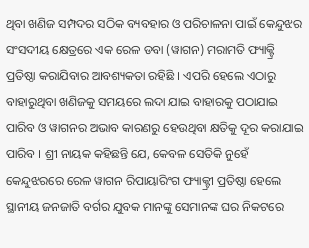ଥିବା ଖଣିଜ ସମ୍ପଦର ସଠିକ ବ୍ୟବହାର ଓ ପରିଚାଳନା ପାଇଁ କେନ୍ଦୁଝର ସଂସଦୀୟ କ୍ଷେତ୍ରରେ ଏକ ରେଳ ଡବା (ୱାଗନ) ମରାମତି ଫ୍ୟାକ୍ଟ୍ରି ପ୍ରତିଷ୍ଠା କରାଯିବାର ଆବଶ୍ୟକତା ରହିଛି । ଏପରି ହେଲେ ଏଠାରୁ ବାହାରୁଥିବା ଖଣିଜକୁ ସମୟରେ ଲଦା ଯାଇ ବାହାରକୁ ପଠାଯାଇ ପାରିବ ଓ ୱାଗନର ଅଭାବ କାରଣରୁ ହେଉଥିବା କ୍ଷତିକୁ ଦୂର କରାଯାଇ ପାରିବ । ଶ୍ରୀ ନାୟକ କହିଛନ୍ତି ଯେ, କେବଳ ସେତିକି ନୁହେଁ କେନ୍ଦୁଝରରେ ରେଳ ୱାଗନ ରିପାୟାରିଂଗ ଫ୍ୟାକ୍ଟ୍ରୀ ପ୍ରତିଷ୍ଠା ହେଲେ ସ୍ଥାନୀୟ ଜନଜାତି ବର୍ଗର ଯୁବକ ମାନଙ୍କୁ ସେମାନଙ୍କ ଘର ନିକଟରେ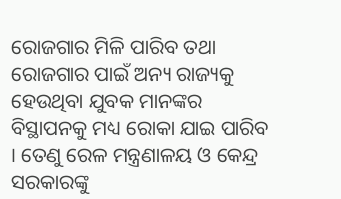ରୋଜଗାର ମିଳି ପାରିବ ତଥା ରୋଜଗାର ପାଇଁ ଅନ୍ୟ ରାଜ୍ୟକୁ ହେଉଥିବା ଯୁବକ ମାନଙ୍କର ବିସ୍ଥାପନକୁ ମଧ୍ୟ ରୋକା ଯାଇ ପାରିବ । ତେଣୁ ରେଳ ମନ୍ତ୍ରଣାଳୟ ଓ କେନ୍ଦ୍ର ସରକାରଙ୍କୁ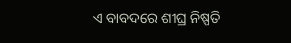ଏ ବାବଦରେ ଶୀଘ୍ର ନିଷ୍ପତି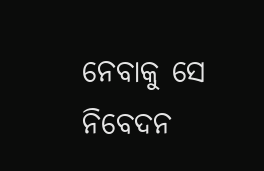ନେବାକୁ ସେ ନିବେଦନ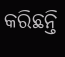କରିଛନ୍ତି